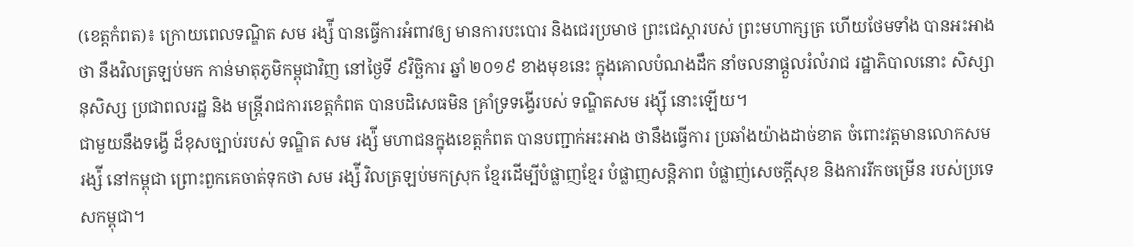(ខេត្តកំពត)៖ ក្រោយពេលទណ្ឌិត សម រង្ស៉ី បានធ្វើការអំពាវឲ្យ មានការបះបោរ និងជេរប្រមាថ ព្រះជេស្តារបស់ ព្រះមហាក្សត្រ ហើយថែមទាំង បានអះអាងថា នឹងវិលត្រឡប់មក កាន់មាតុភូមិកម្ពុជាវិញ នៅថ្ងៃទី ៩វិច្ឆិការ ឆ្នាំ ២០១៩ ខាងមុខនេះ ក្នុងគោលបំណងដឹក នាំចលនាផ្តួលរំលំរាជ រដ្ឋាភិបាលនោះ សិស្សានុសិស្ស ប្រជាពលរដ្ឋ និង មន្ត្រីរាជការខេត្តកំពត បានបដិសេធមិន គ្រាំទ្រទង្វើរបស់ ទណ្ឌិតសម រង្ស៊ី នោះឡើយ។
ជាមួយនឹងទង្វើ ដ៏ខុសច្បាប់របស់ ទណ្ឌិត សម រង្ស៉ី មហាជនក្នុងខេត្តកំពត បានបញ្ជាក់អះអាង ថានឹងធ្វើការ ប្រឆាំងយ៉ាងដាច់ខាត ចំពោះវត្តមានលោកសម រង្ស៉ី នៅកម្ពុជា ព្រោះពួកគេចាត់ទុកថា សម រង្ស៉ី វិលត្រឡប់មកស្រុក ខ្មែរដើម្បីបំផ្លាញខ្មែរ បំផ្លាញសន្តិភាព បំផ្លាញ់សេចក្តីសុខ និងការរីកចម្រើន របស់ប្រទេសកម្ពុជា។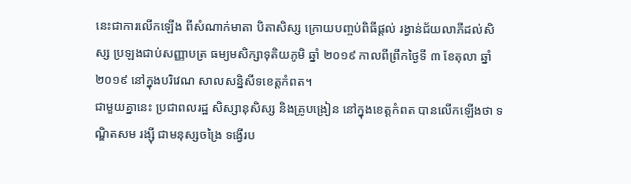នេះជាការលើកឡើង ពីសំណាក់មាតា បិតាសិស្ស ក្រោយបញ្ចប់ពិធីផ្តល់ រង្វាន់ជ័យលាភីដល់សិស្ស ប្រឡងជាប់សញ្ញាបត្រ ធម្យមសិក្សាទុតិយភូមិ ឆ្នាំ ២០១៩ កាលពីព្រឹកថ្ងៃទី ៣ ខែតុលា ឆ្នាំ ២០១៩ នៅក្នុងបរិវេណ សាលសន្និសីទខេត្តកំពត។
ជាមួយគ្នានេះ ប្រជាពលរដ្ឋ សិស្សានុសិស្ស និងគ្រូបង្រៀន នៅក្នុងខេត្តកំពត បានលើកឡើងថា ទណ្ឌិតសម រង្ស៊ី ជាមនុស្សចង្រៃ ទង្វើរប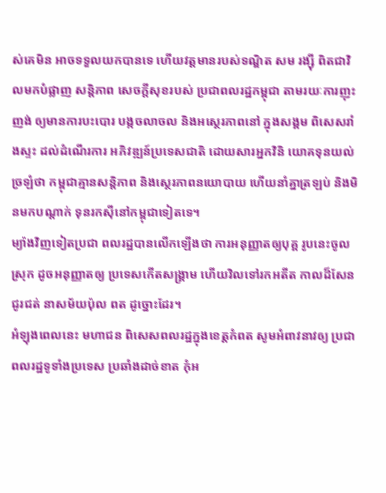ស់គេមិន អាចទទួលយកបានទេ ហើយវត្តមានរបស់ទណ្ឌិត សម រង្ស៊ី ពិតជាវិលមកបំផ្លាញ សន្តិភាព សេចក្តីសុខរបស់ ប្រជាពលរដ្ឋកម្ពុជា តាមរយៈការញុះញង់ ឲ្យមានការបះបោរ បង្កចលាចល និងអស្ថេរភាពនៅ ក្នុងសង្គម ពិសេសរាំងស្ទះ ដល់ដំណើរការ អភិវឌ្ឍន៍ប្រទេសជាតិ ដោយសារអ្នកវិនិ យោគទុនយល់ច្រឡំថា កម្ពុជាគ្មានសន្តិភាព និងស្ថេរភាពនយោបាយ ហើយនាំគ្នាត្រឡប់ និងមិនមកបណ្តាក់ ទុនរកស៊ីនៅកម្ពុជាទៀតទេ។
ម្យ៉ាងវិញទៀតប្រជា ពលរដ្ឋបានលើកឡើងថា ការអនុញ្ញាតឲ្យបុគ្គ រូបនេះចូលស្រុក ដូចអនុញ្ញាតឲ្យ ប្រទេសកើតសង្គ្រាម ហើយវិលទៅរកអតីត កាលដ៏សែនជូរជត់ នាសម័យប៉ុល ពត ដូច្នោះដែរ។
អំឡុងពេលនេះ មហាជន ពិសេសពលរដ្ឋក្នុងខេត្តកំពត សូមអំពាវនាវឲ្យ ប្រជាពលរដ្ឋទូទាំងប្រទេស ប្រឆាំងដាច់ខាត កុំអ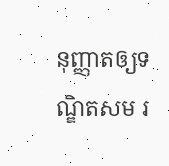នុញ្ញាតឲ្យទណ្ឌិតសម រ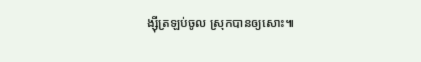ង្ស៊ីត្រឡប់ចូល ស្រុកបានឲ្យសោះ៕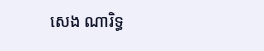សេង ណារិទ្ធ